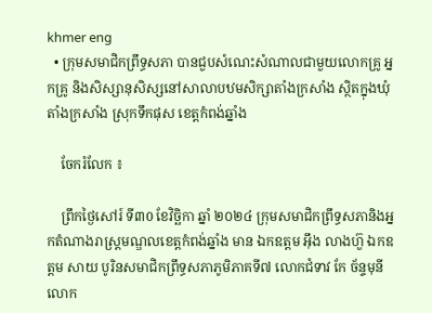khmer eng
  • ក្រុមសមាជិកព្រឹទ្ធសភា បានជួបសំណេះសំណាលជាមួយលោកគ្រូ អ្នកគ្រូ និងសិស្សានុសិស្សនៅសាលាបឋមសិក្សាតាំងក្រសាំង ស្ថិតក្នុងឃុំតាំងក្រសាំង ស្រុកទឹកផុស ខេត្តកំពង់ឆ្នាំង

    ចែករំលែក ៖

    ព្រឹកថ្ងៃសៅរ៍ ទី៣0 ខែវិច្ឆិកា ឆ្នាំ ២០២៤ ក្រុមសមាជិកព្រឹទ្ធសភានិងអ្នកតំណាងរាស្ត្រមណ្ឌលខេត្តកំពង់ឆ្នាំង មាន ឯកឧត្តម អ៊ឹង លាងហ៊ួ ឯកឧត្តម សាយ បូរិនសមាជិកព្រឹទ្ធសភាភូមិភាគទី៧ លោកជំទាវ កែ ច័ន្ទមុនី លោក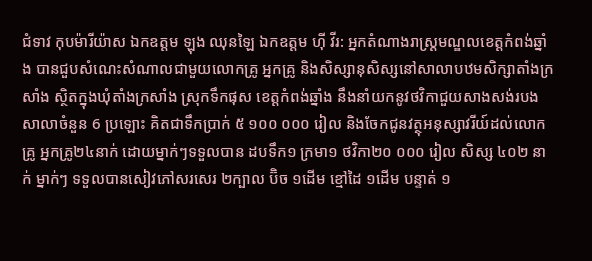ជំទាវ កុបម៉ារីយ៉ាស ឯកឧត្តម ឡុង ឈុនឡៃ ឯកឧត្តម ហ៊ី វីរ: អ្នកតំណាងរាស្ត្រមណ្ឌលខេត្តកំពង់ឆ្នាំង បានជួបសំណេះសំណាលជាមួយលោកគ្រូ អ្នកគ្រូ និងសិស្សានុសិស្សនៅសាលាបឋមសិក្សាតាំងក្រសាំង ស្ថិតក្នុងឃុំតាំងក្រសាំង ស្រុកទឹកផុស ខេត្តកំពង់ឆ្នាំង នឹងនាំយកនូវថវិកាជួយសាងសង់របងសាលាចំនួន 6 ប្រឡោះ គិតជាទឹកប្រាក់ ៥ ១០០ ០០០ រៀល និងចែកជូនវត្ថុអនុស្សាវរីយ៍ដល់លោកគ្រូ អ្នកគ្រូ២៤នាក់ ដោយម្នាក់ៗទទួលបាន ដបទឹក១ ក្រមា១ ថវិកា២០ ០០០ រៀល សិស្ស ៤០២ នាក់ ម្នាក់ៗ ទទួលបានសៀវភៅសរសេរ ២ក្បាល ប៊ិច ១ដើម ខ្មៅដៃ ១ដើម បន្ទាត់ ១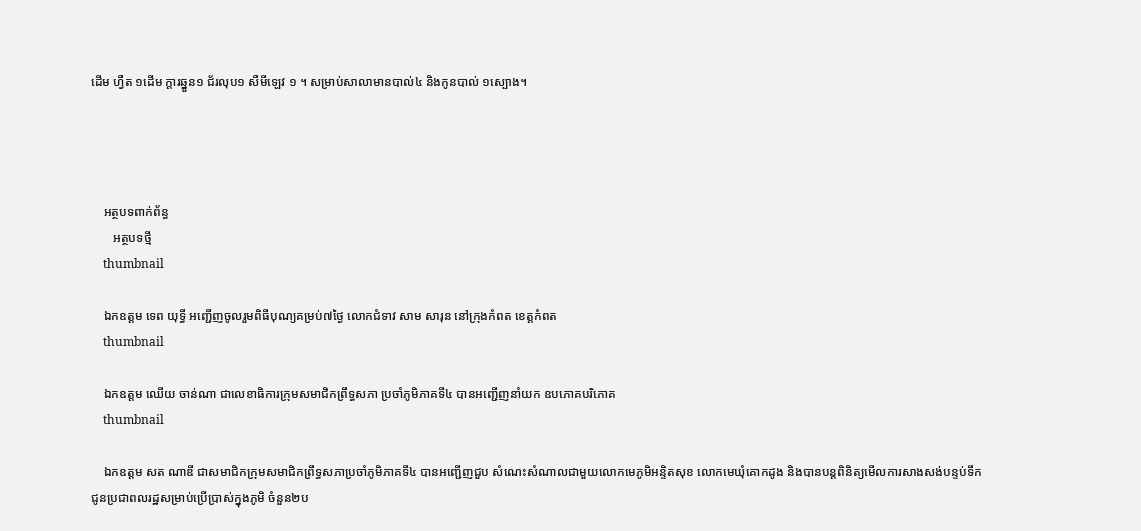ដើម ហ្វឺត ១ដើម ក្ដារឆ្នួន១ ជ័រលុប១ សឺមីឡេវ ១ ។ សម្រាប់សាលាមានបាល់៤ និងកូនបាល់ ១ស្បោង។




    អត្ថបទពាក់ព័ន្ធ
       អត្ថបទថ្មី
    thumbnail

    ឯកឧត្តម ទេព យុទ្ធី អញ្ជើញចូលរួមពិធីបុណ្យគម្រប់៧ថ្ងៃ លោកជំទាវ សាម សារុន នៅក្រុងកំពត ខេត្តកំពត
    thumbnail

    ឯកឧត្ដម ឈើយ ចាន់ណា ជាលេខាធិការក្រុមសមាជិកព្រឹទ្ធសភា ប្រចាំភូមិភាគទី៤ បានអញ្ជើញនាំយក ឧបភោគបរិភោគ
    thumbnail

    ឯកឧត្ដម សត ណាឌី ជាសមាជិកក្រុមសមាជិកព្រឹទ្ធសភាប្រចាំភូមិភាគទី៤ បានអញ្ជើញជួប សំណេះសំណាលជាមួយលោកមេភូមិអន្ទិតសុខ លោកមេឃុំគោកដូង និងបានបន្ដពិនិត្យមើលការសាងសង់បន្ទប់ទឹកជូនប្រជាពលរដ្ឋសម្រាប់ប្រើប្រាស់ក្នុងភូមិ ចំនួន២ប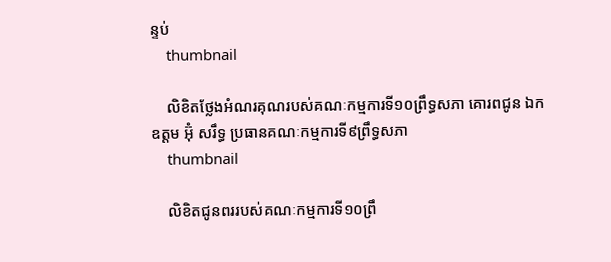ន្ទប់
    thumbnail

    លិខិតថ្លែងអំណរគុណរបស់គណៈកម្មការទី១០ព្រឹទ្ធសភា គោរពជូន ឯកឧត្តម អ៊ុំ សរឹទ្ធ ប្រធានគណៈកម្មការទី៩ព្រឹទ្ធសភា
    thumbnail

    លិខិតជូនពររបស់គណៈកម្មការទី១០ព្រឹ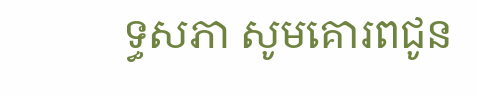ទ្ធសភា សូមគោរពជូន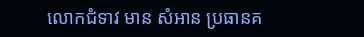លោកជំទាវ មាន សំអាន ប្រធានគ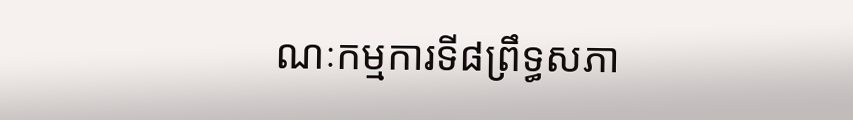ណៈកម្មការទី៨ព្រឹទ្ធសភា